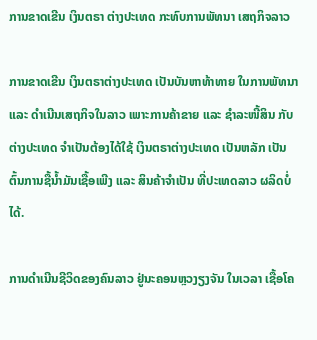ການຂາດເຂີນ ເງິນຕຣາ ຕ່າງປະເທດ ກະທົບການພັທນາ ເສຖກິຈລາວ

ການຂາດເຂີນ ເງິນຕຣາຕ່າງປະເທດ ເປັນບັນຫາທ້າທາຍ ໃນການພັທນາ ແລະ ດຳເນີນເສຖກິຈໃນລາວ ເພາະການຄ້າຂາຍ ແລະ ຊຳລະໜີ້ສິນ ກັບຕ່າງປະເທດ ຈຳເປັນຕ້ອງໄດ້ໃຊ້ ເງິນຕຣາຕ່າງປະເທດ ເປັນຫລັກ ເປັນຕົ້ນການຊື້ນໍ້າມັນເຊື້ອເພີງ ແລະ ສິນຄ້າຈຳເປັນ ທີ່ປະເທດລາວ ຜລິດບໍ່ໄດ້.

ການດຳເນີນຊີວິດຂອງຄົນລາວ ຢູ່ນະຄອນຫຼວງຽງຈັນ ໃນເວລາ ເຊື້ອໂຄ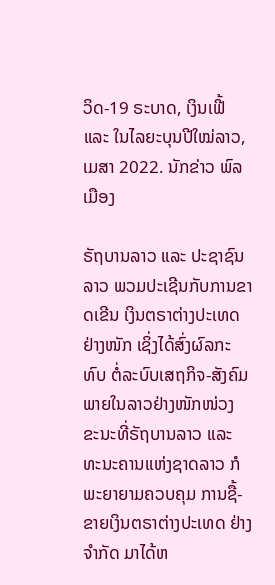ວິດ-19 ຣະບາດ, ເງິນເຟີ້ ແລະ ໃນໄລຍະບຸນປີໃໝ່ລາວ, ເມສາ 2022. ນັກຂ່າວ ພົລເມືອງ

ຣັຖບານລາວ ແລະ ປະຊາຊົນລາວ ພວມປະເຊີນກັບການຂາດເຂີນ ເງິນຕຣາຕ່າງປະເທດ ຢ່າງໜັກ ເຊິ່ງໄດ້ສົ່ງຜົລກະທົບ ຕໍ່ລະບົບເສຖກິຈ-ສັງຄົມ ພາຍໃນລາວຢ່າງໜັກໜ່ວງ ຂະນະທີ່ຣັຖບານລາວ ແລະ ທະນະຄານແຫ່ງຊາດລາວ ກໍພະຍາຍາມຄວບຄຸມ ການຊື້-ຂາຍເງິນຕຣາຕ່າງປະເທດ ຢ່າງຈຳກັດ ມາໄດ້ຫ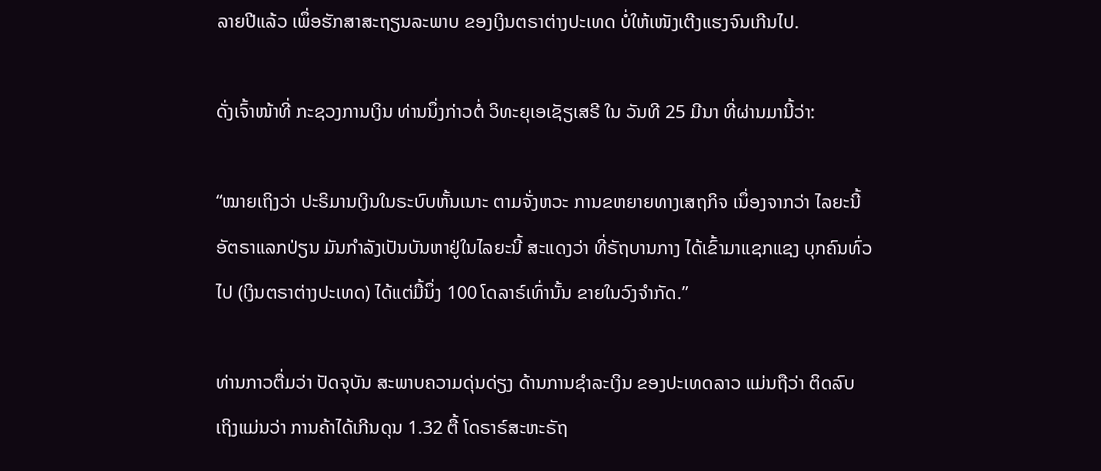ລາຍປີແລ້ວ ເພຶ່ອຮັກສາສະຖຽນລະພາບ ຂອງເງິນຕຣາຕ່າງປະເທດ ບໍ່ໃຫ້ເໜັງເຕີງແຮງຈົນເກີນໄປ.

ດັ່ງເຈົ້າໜ້າທີ່ ກະຊວງການເງິນ ທ່ານນຶ່ງກ່າວຕໍ່ ວິທະຍຸເອເຊັຽເສຣີ ໃນ ວັນທີ 25 ມີນາ ທີ່ຜ່ານມານີ້ວ່າ:

“ໝາຍເຖິງວ່າ ປະຣິມານເງິນໃນຣະບົບຫັ້ນເນາະ ຕາມຈັ່ງຫວະ ການຂຫຍາຍທາງເສຖກິຈ ເນຶ່ອງຈາກວ່າ ໄລຍະນີ້ອັຕຣາແລກປ່ຽນ ມັນກຳລັງເປັນບັນຫາຢູ່ໃນໄລຍະນີ້ ສະແດງວ່າ ທີ່ຣັຖບານກາງ ໄດ້ເຂົ້າມາແຊກແຊງ ບຸກຄົນທົ່ວໄປ (ເງິນຕຣາຕ່າງປະເທດ) ໄດ້ແຕ່ມື້ນຶ່ງ 100 ໂດລາຣ໌ເທົ່ານັ້ນ ຂາຍໃນວົງຈຳກັດ.”

ທ່ານກາວຕື່ມວ່າ ປັດຈຸບັນ ສະພາບຄວາມດຸ່ນດ່ຽງ ດ້ານການຊຳລະເງິນ ຂອງປະເທດລາວ ແມ່ນຖືວ່າ ຕິດລົບ ເຖິງແມ່ນວ່າ ການຄ້າໄດ້ເກີນດຸນ 1.32 ຕື້ ໂດຣາຣ໌ສະຫະຣັຖ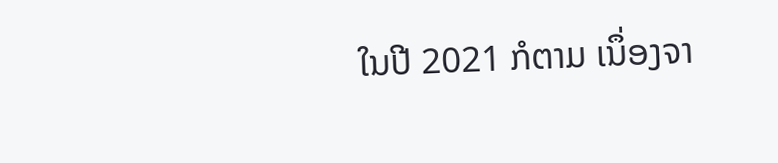ໃນປີ 2021 ກໍຕາມ ເນຶ່ອງຈາ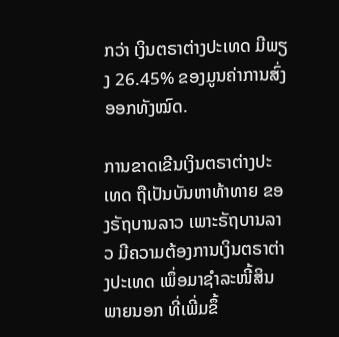ກວ່າ ເງິນຕຣາຕ່າງປະເທດ ມີພຽງ 26.45% ຂອງມູນຄ່າການສົ່ງອອກທັງໝົດ.

ການຂາດເຂີນເງິນຕຣາຕ່າງປະເທດ ຖືເປັນບັນຫາທ້າທາຍ ຂອງຣັຖບານລາວ ເພາະຣັຖບານລາວ ມີຄວາມຕ້ອງການເງິນຕຣາຕ່າງປະເທດ ເພຶ່ອມາຊຳລະໜີ້ສິນພາຍນອກ ທີ່ເພີ່ມຂຶ້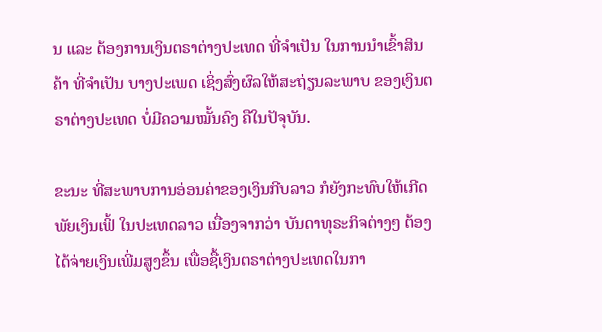ນ ແລະ ຕ້ອງການເງິນຕຣາຕ່າງປະເທດ ທີ່ຈຳເປັນ ໃນການນຳເຂົ້າສິນຄ້າ ທີ່ຈຳເປັນ ບາງປະເພດ ເຊິ່ງສົ່ງຜົລໃຫ້ສະຖ່ຽນລະພາບ ຂອງເງິນຕຣາຕ່າງປະເທດ ບໍ່ມີຄວາມໝັ້ນຄົງ ຄືໃນປັຈຸບັນ.

ຂະນະ ທີ່ສະພາບການອ່ອນຄ່າຂອງເງິນກີບລາວ ກໍຍັງກະທົບໃຫ້ເກີດພັຍເງິນເຟິ້ ໃນປະເທດລາວ ເນື່ອງຈາກວ່າ ບັນດາທຸຣະກິຈຕ່າງໆ ຕ້ອງໄດ້ຈ່າຍເງິນເພີ່ມສູງຂຶ້ນ ເພື່ອຊື້ເງິນຕຣາຕ່າງປະເທດໃນກາ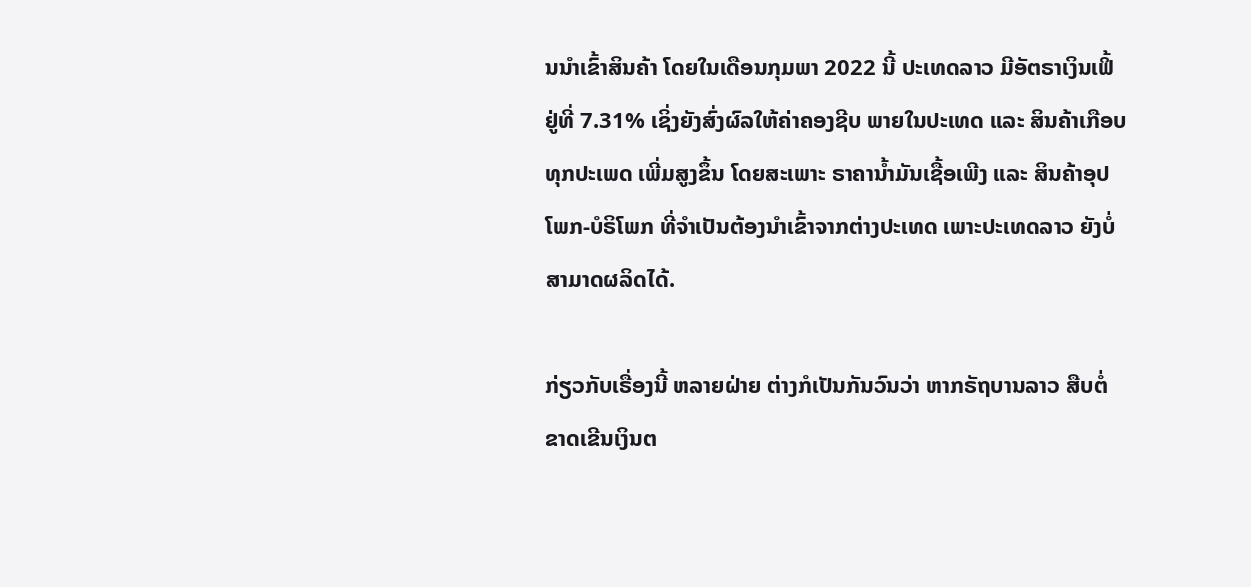ນນຳເຂົ້າສິນຄ້າ ໂດຍໃນເດືອນກຸມພາ 2022 ນີ້ ປະເທດລາວ ມີອັຕຣາເງິນເຟິ້ ຢູ່ທີ່ 7.31% ເຊິ່ງຍັງສົ່ງຜົລໃຫ້ຄ່າຄອງຊີບ ພາຍໃນປະເທດ ແລະ ສິນຄ້າເກືອບທຸກປະເພດ ເພີ່ມສູງຂຶ້ນ ໂດຍສະເພາະ ຣາຄານໍ້າມັນເຊື້ອເພີງ ແລະ ສິນຄ້າອຸປໂພກ-ບໍຣິໂພກ ທີ່ຈຳເປັນຕ້ອງນຳເຂົ້າຈາກຕ່າງປະເທດ ເພາະປະເທດລາວ ຍັງບໍ່ສາມາດຜລິດໄດ້.

ກ່ຽວກັບເຣື່ອງນີ້ ຫລາຍຝ່າຍ ຕ່າງກໍເປັນກັນວົນວ່າ ຫາກຣັຖບານລາວ ສືບຕໍ່ຂາດເຂີນເງິນຕ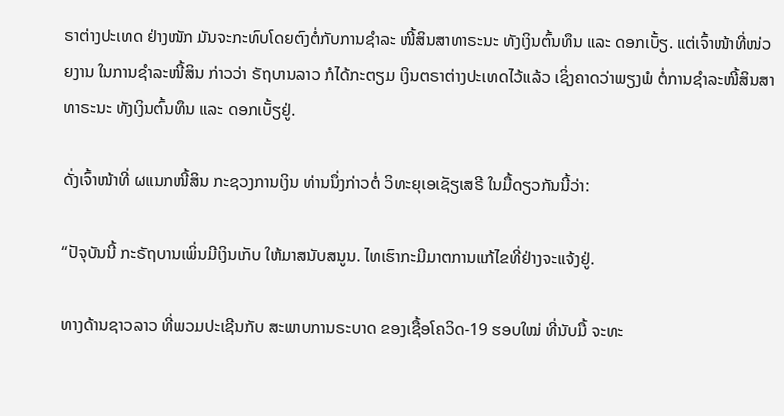ຣາຕ່າງປະເທດ ຢ່າງໜັກ ມັນຈະກະທົບໂດຍຕົງຕໍ່ກັບການຊຳລະ ໜີ້ສິນສາທາຣະນະ ທັງເງິນຕົ້ນທຶນ ແລະ ດອກເບັ້ຽ. ແຕ່ເຈົ້າໜ້າທີ່ໜ່ວຍງານ ໃນການຊຳລະໜີ້ສິນ ກ່າວວ່າ ຣັຖບານລາວ ກໍໄດ້ກະຕຽມ ເງິນຕຣາຕ່າງປະເທດໄວ້ແລ້ວ ເຊິ່ງຄາດວ່າພຽງພໍ ຕໍ່ການຊຳລະໜີ້ສິນສາທາຣະນະ ທັງເງິນຕົ້ນທຶນ ແລະ ດອກເບັ້ຽຢູ່.

ດັ່ງເຈົ້າໜ້າທີ່ ຜແນກໜີ້ສິນ ກະຊວງການເງິນ ທ່ານນຶ່ງກ່າວຕໍ່ ວິທະຍຸເອເຊັຽເສຣີ ໃນມື້ດຽວກັນນີ້ວ່າ:

“ປັຈຸບັນນີ້ ກະຣັຖບານເພິ່ນມີເງິນເກັບ ໃຫ້ມາສນັບສນູນ. ໄທເຮົາກະມີມາຕການແກ້ໄຂທີ່ຢ່າງຈະແຈ້ງຢູ່.

ທາງດ້ານຊາວລາວ ທີ່ພວມປະເຊີນກັບ ສະພາບການຣະບາດ ຂອງເຊື້ອໂຄວິດ-19 ຮອບໃໝ່ ທີ່ນັບມື້ ຈະທະ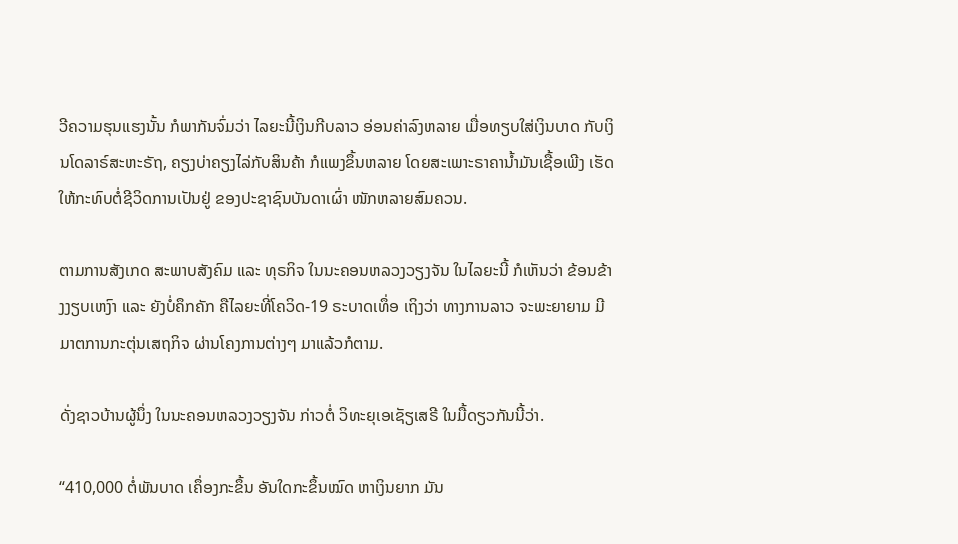ວີຄວາມຮຸນແຮງນັ້ນ ກໍພາກັນຈົ່ມວ່າ ໄລຍະນີ້ເງິນກີບລາວ ອ່ອນຄ່າລົງຫລາຍ ເມື່ອທຽບໃສ່ເງິນບາດ ກັບເງິນໂດລາຣ໌ສະຫະຣັຖ, ຄຽງບ່າຄຽງໄລ່ກັບສິນຄ້າ ກໍແພງຂຶ້ນຫລາຍ ໂດຍສະເພາະຣາຄານໍ້າມັນເຊື້ອເພີງ ເຮັດໃຫ້ກະທົບຕໍ່ຊີວິດການເປັນຢູ່ ຂອງປະຊາຊົນບັນດາເຜົ່າ ໜັກຫລາຍສົມຄວນ.

ຕາມການສັງເກດ ສະພາບສັງຄົມ ແລະ ທຸຣກິຈ ໃນນະຄອນຫລວງວຽງຈັນ ໃນໄລຍະນີ້ ກໍເຫັນວ່າ ຂ້ອນຂ້າງງຽບເຫງົາ ແລະ ຍັງບໍ່ຄຶກຄັກ ຄືໄລຍະທີ່ໂຄວິດ-19 ຣະບາດເທຶ່ອ ເຖິງວ່າ ທາງການລາວ ຈະພະຍາຍາມ ມີມາຕການກະຕຸ່ນເສຖກິຈ ຜ່ານໂຄງການຕ່າງໆ ມາແລ້ວກໍຕາມ.

ດັ່ງຊາວບ້ານຜູ້ນຶ່ງ ໃນນະຄອນຫລວງວຽງຈັນ ກ່າວຕໍ່ ວິທະຍຸເອເຊັຽເສຣີ ໃນມື້ດຽວກັນນີ້ວ່າ.

“410,000 ຕໍ່ພັນບາດ ເຄຶ່ອງກະຂຶ້ນ ອັນໃດກະຂຶ້ນໝົດ ຫາເງິນຍາກ ມັນ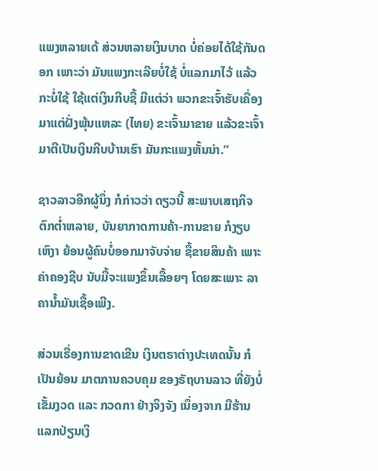ແພງຫລາຍເດ້ ສ່ວນຫລາຍເງິນບາດ ບໍ່ຄ່ອຍໄດ້ໃຊ້ກັນດອກ ເພາະວ່າ ມັນແພງກະເລີຍບໍ່ໃຊ້ ບໍ່ແລກມາໄວ້ ແລ້ວກະບໍ່ໃຊ້ ໃຊ້ແຕ່ເງິນກີບຊື້ ມີແຕ່ວ່າ ພວກຂະເຈົ້າຮັບເຄື່ອງມາແຕ່ຝັ່ງພຸ້ນແຫລະ (ໄທຍ) ຂະເຈົ້າມາຂາຍ ແລ້ວຂະເຈົ້າມາຕີເປັນເງິນກີບບ້ານເຮົາ ມັນກະແພງຫັ້ນນ່າ.”

ຊາວລາວອີກຜູ້ນຶ່ງ ກໍກ່າວວ່າ ດຽວນີ້ ສະພາບເສຖກິຈ ຕົກຕໍ່າຫລາຍ, ບັນຍາກາດການຄ້າ-ການຂາຍ ກໍງຽບເຫົງາ ຍ້ອນຜູ້ຄົນບໍ່ອອກມາຈັບຈ່າຍ ຊື້ຂາຍສິນຄ້າ ເພາະຄ່າຄອງຊີບ ນັບມື້ຈະແພງຂຶ້ນເລື້ອຍໆ ໂດຍສະເພາະ ລາຄານໍ້າມັນເຊື້ອເພີງ.

ສ່ວນເຣື່ອງການຂາດເຂີນ ເງິນຕຣາຕ່າງປະເທດນັ້ນ ກໍເປັນຍ້ອນ ມາຕການຄວບຄຸມ ຂອງຣັຖບານລາວ ທີ່ຍັງບໍ່ເຂັ້ມງວດ ແລະ ກວດກາ ຢ່າງຈິງຈັງ ເນຶ່ອງຈາກ ມີຮ້ານແລກປ່ຽນເງິ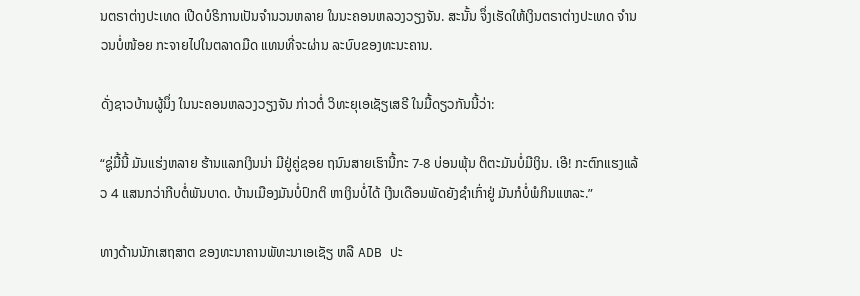ນຕຣາຕ່າງປະເທດ ເປີດບໍຣິການເປັນຈຳນວນຫລາຍ ໃນນະຄອນຫລວງວຽງຈັນ. ສະນັ້ນ ຈຶ່ງເຮັດໃຫ້ເງິນຕຣາຕ່າງປະເທດ ຈຳນວນບໍ່ໜ້ອຍ ກະຈາຍໄປໃນຕລາດມືດ ແທນທີ່ຈະຜ່ານ ລະບົບຂອງທະນະຄານ.

ດັ່ງຊາວບ້ານຜູ້ນຶ່ງ ໃນນະຄອນຫລວງວຽງຈັນ ກ່າວຕໍ່ ວິທະຍຸເອເຊັຽເສຣີ ໃນມື້ດຽວກັນນີ້ວ່າ:

“ຊູ່ມື້ນີ້ ມັນແຮ່ງຫລາຍ ຮ້ານແລກເງິນນ່າ ມີຢູ່ຄູ່ຊອຍ ຖນົນສາຍເຮົານີ້ກະ 7-8 ບ່ອນພຸ້ນ ຕິຕະມັນບໍ່ມີເງິນ. ເອີ! ກະຕົກແຮງແລ້ວ 4 ແສນກວ່າກີບຕໍ່ພັນບາດ. ບ້ານເມືອງມັນບໍ່ປົກຕິ ຫາເງິນບໍ່ໄດ້ ເງີນເດືອນພັດຍັງຊໍາເກົ່າຢູ່ ມັນກໍບໍ່ພໍກິນແຫລະ.”

ທາງດ້ານນັກເສຖສາຕ ຂອງທະນາຄານພັທະນາເອເຊັຽ ຫລື ADB ປະ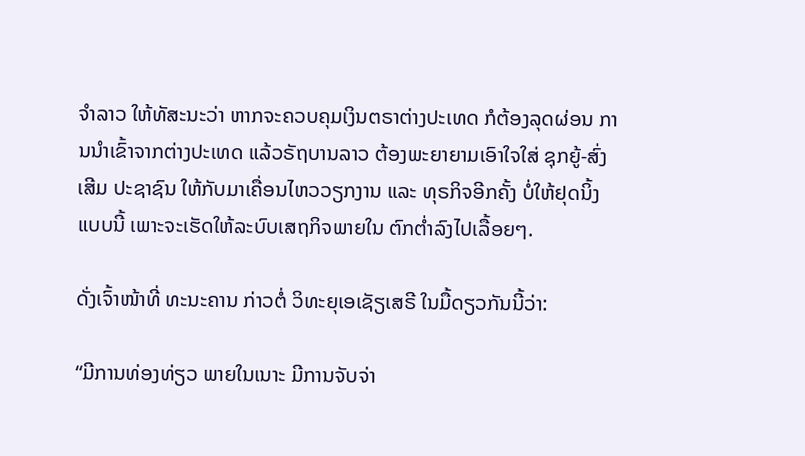ຈຳລາວ ໃຫ້ທັສະນະວ່າ ຫາກຈະຄວບຄຸມເງິນຕຣາຕ່າງປະເທດ ກໍຕ້ອງລຸດຜ່ອນ ການນຳເຂົ້າຈາກຕ່າງປະເທດ ແລ້ວຣັຖບານລາວ ຕ້ອງພະຍາຍາມເອົາໃຈໃສ່ ຊຸກຍູ້-ສົ່ງເສີມ ປະຊາຊົນ ໃຫ້ກັບມາເຄື່ອນໄຫວວຽກງານ ແລະ ທຸຣກິຈອີກຄັ້ງ ບໍ່ໃຫ້ຢຸດນິ້ງແບບນີ້ ເພາະຈະເຮັດໃຫ້ລະບົບເສຖກິຈພາຍໃນ ຕົກຕໍ່າລົງໄປເລື້ອຍໆ.

ດັ່ງເຈົ້າໜ້າທີ່ ທະນະຄານ ກ່າວຕໍ່ ວິທະຍຸເອເຊັຽເສຣີ ໃນມື້ດຽວກັນນີ້ວ່າ:

“ມີການທ່ອງທ່ຽວ ພາຍໃນເນາະ ມີການຈັບຈ່າ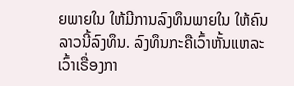ຍພາຍໃນ ໃຫ້ມີການລົງທຶນພາຍໃນ ໃຫ້ຄົນລາວນີ້ລົງທຶນ. ລົງທຶນກະຄືເວົ້າຫັ້ນແຫລະ ເວົ້າເຣື່ອງກາ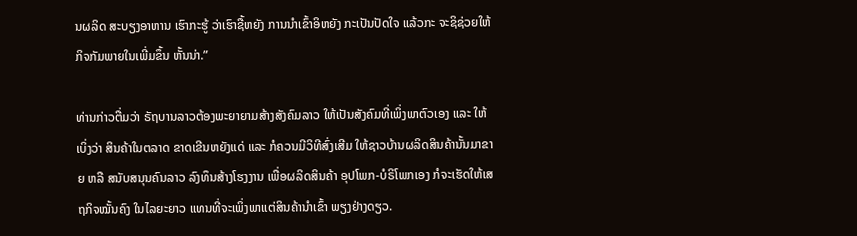ນຜລິດ ສະບຽງອາຫານ ເຮົາກະຮູ້ ວ່າເຮົາຊື້ຫຍັງ ການນຳເຂົ້າອິຫຍັງ ກະເປັນປັດໃຈ ແລ້ວກະ ຈະຊິຊ່ວຍໃຫ້ກິຈກັມພາຍໃນເພີ່ມຂຶ້ນ ຫັ້ນນ່າ.”

ທ່ານກ່າວຕື່ມວ່າ ຣັຖບານລາວຕ້ອງພະຍາຍາມສ້າງສັງຄົມລາວ ໃຫ້ເປັນສັງຄົມທີ່ເພິ່ງພາຕົວເອງ ແລະ ໃຫ້ເບິ່ງວ່າ ສິນຄ້າໃນຕລາດ ຂາດເຂີນຫຍັງແດ່ ແລະ ກໍຄວນມີວິທີສົ່ງເສີມ ໃຫ້ຊາວບ້ານຜລິດສິນຄ້ານັ້ນມາຂາຍ ຫລື ສນັບສນຸນຄົນລາວ ລົງທຶນສ້າງໂຮງງານ ເພື່ອຜລິດສິນຄ້າ ອຸປໂພກ-ບໍຣິໂພກເອງ ກໍຈະເຮັດໃຫ້ເສຖກິຈໝັ້ນຄົງ ໃນໄລຍະຍາວ ແທນທີ່ຈະເພິ່ງພາແຕ່ສິນຄ້ານຳເຂົ້າ ພຽງຢ່າງດຽວ.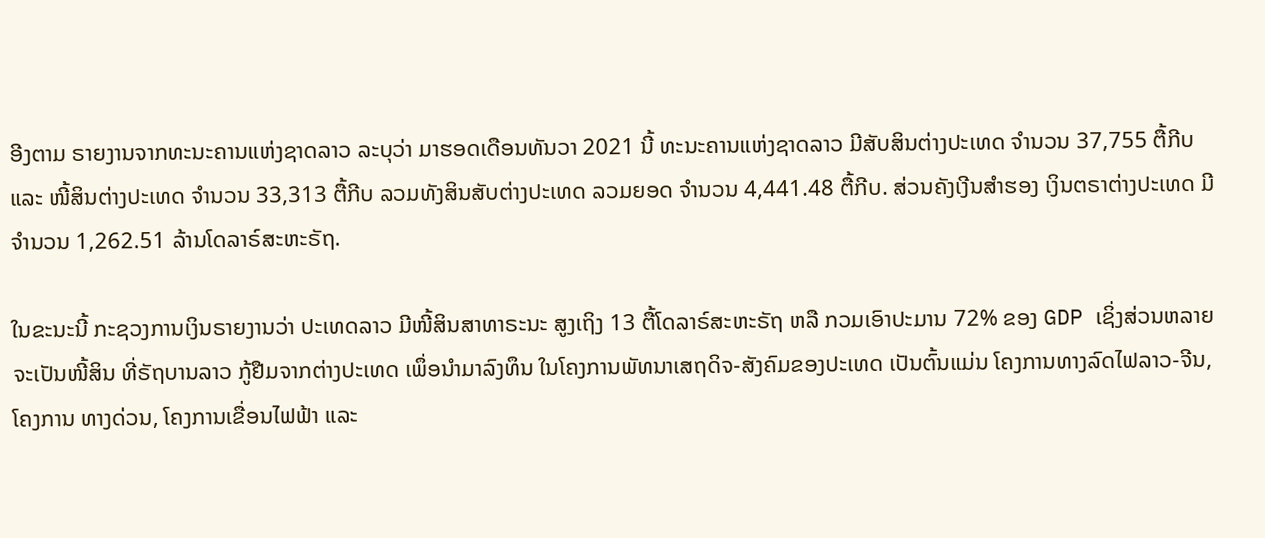ອີງຕາມ ຣາຍງານຈາກທະນະຄານແຫ່ງຊາດລາວ ລະບຸວ່າ ມາຮອດເດືອນທັນວາ 2021 ນີ້ ທະນະຄານແຫ່ງຊາດລາວ ມີສັບສິນຕ່າງປະເທດ ຈຳນວນ 37,755 ຕື້ກີບ ແລະ ໜີ້ສິນຕ່າງປະເທດ ຈຳນວນ 33,313 ຕື້ກີບ ລວມທັງສິນສັບຕ່າງປະເທດ ລວມຍອດ ຈຳນວນ 4,441.48 ຕື້ກີບ. ສ່ວນຄັງເງີນສຳຮອງ ເງິນຕຣາຕ່າງປະເທດ ມີຈຳນວນ 1,262.51 ລ້ານໂດລາຣ໌ສະຫະຣັຖ.

ໃນຂະນະນີ້ ກະຊວງການເງິນຣາຍງານວ່າ ປະເທດລາວ ມີໜີ້ສິນສາທາຣະນະ ສູງເຖິງ 13 ຕື້ໂດລາຣ໌ສະຫະຣັຖ ຫລື ກວມເອົາປະມານ 72% ຂອງ GDP ເຊິ່ງສ່ວນຫລາຍ ຈະເປັນໜີ້ສິນ ທີ່ຣັຖບານລາວ ກູ້ຢືມຈາກຕ່າງປະເທດ ເພຶ່ອນຳມາລົງທຶນ ໃນໂຄງການພັທນາເສຖດິຈ-ສັງຄົມຂອງປະເທດ ເປັນຕົ້ນແມ່ນ ໂຄງການທາງລົດໄຟລາວ-ຈີນ, ໂຄງການ ທາງດ່ວນ, ໂຄງການເຂື່ອນໄຟຟ້າ ແລະ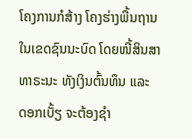ໂຄງການກໍສ້າງ ໂຄງຮ່າງພື້ນຖານ ໃນເຂດຊົນນະບົດ ໂດຍໜີ້ສິນສາທາຣະນະ ທັງເງິນຕົ້ນທຶນ ແລະ ດອກເບັ້ຽ ຈະຕ້ອງຊຳ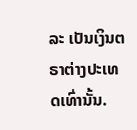ລະ ເປັນເງິນຕຣາຕ່າງປະເທດເທົ່ານັ້ນ.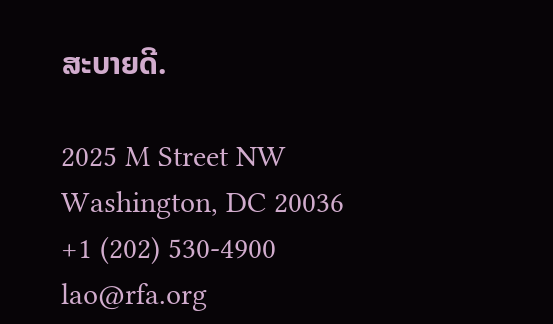ສະບາຍດີ.

2025 M Street NW
Washington, DC 20036
+1 (202) 530-4900
lao@rfa.org